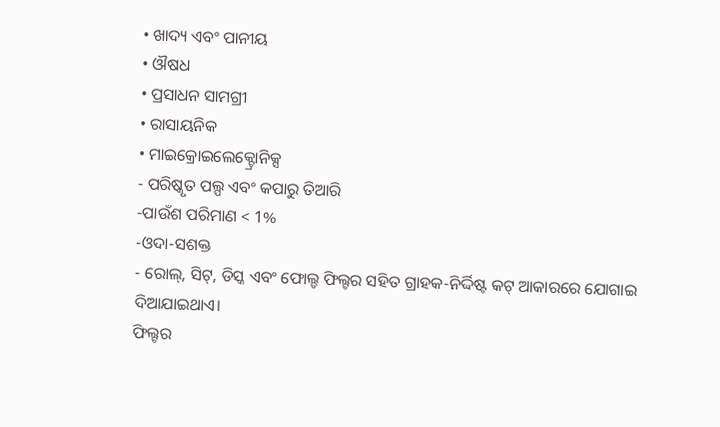• ଖାଦ୍ୟ ଏବଂ ପାନୀୟ
• ଔଷଧ
• ପ୍ରସାଧନ ସାମଗ୍ରୀ
• ରାସାୟନିକ
• ମାଇକ୍ରୋଇଲେକ୍ଟ୍ରୋନିକ୍ସ
- ପରିଷ୍କୃତ ପଲ୍ପ ଏବଂ କପାରୁ ତିଆରି
-ପାଉଁଶ ପରିମାଣ < 1%
-ଓଦା-ସଶକ୍ତ
- ରୋଲ୍, ସିଟ୍, ଡିସ୍କ ଏବଂ ଫୋଲ୍ଡ ଫିଲ୍ଟର ସହିତ ଗ୍ରାହକ-ନିର୍ଦ୍ଦିଷ୍ଟ କଟ୍ ଆକାରରେ ଯୋଗାଇ ଦିଆଯାଇଥାଏ।
ଫିଲ୍ଟର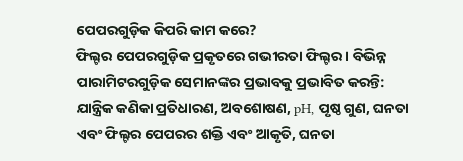ପେପରଗୁଡ଼ିକ କିପରି କାମ କରେ?
ଫିଲ୍ଟର ପେପରଗୁଡ଼ିକ ପ୍ରକୃତରେ ଗଭୀରତା ଫିଲ୍ଟର। ବିଭିନ୍ନ ପାରାମିଟରଗୁଡ଼ିକ ସେମାନଙ୍କର ପ୍ରଭାବକୁ ପ୍ରଭାବିତ କରନ୍ତି: ଯାନ୍ତ୍ରିକ କଣିକା ପ୍ରତିଧାରଣ, ଅବଶୋଷଣ, pH, ପୃଷ୍ଠ ଗୁଣ, ଘନତା ଏବଂ ଫିଲ୍ଟର ପେପରର ଶକ୍ତି ଏବଂ ଆକୃତି, ଘନତା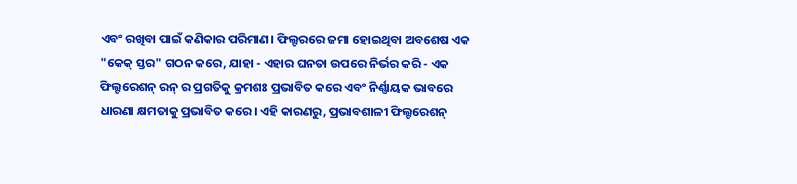ଏବଂ ରଖିବା ପାଇଁ କଣିକାର ପରିମାଣ। ଫିଲ୍ଟରରେ ଜମା ହୋଇଥିବା ଅବଶେଷ ଏକ "କେକ୍ ସ୍ତର" ଗଠନ କରେ, ଯାହା - ଏହାର ଘନତା ଉପରେ ନିର୍ଭର କରି - ଏକ ଫିଲ୍ଟରେଶନ୍ ରନ୍ ର ପ୍ରଗତିକୁ କ୍ରମଶଃ ପ୍ରଭାବିତ କରେ ଏବଂ ନିର୍ଣ୍ଣାୟକ ଭାବରେ ଧାରଣା କ୍ଷମତାକୁ ପ୍ରଭାବିତ କରେ। ଏହି କାରଣରୁ, ପ୍ରଭାବଶାଳୀ ଫିଲ୍ଟରେଶନ୍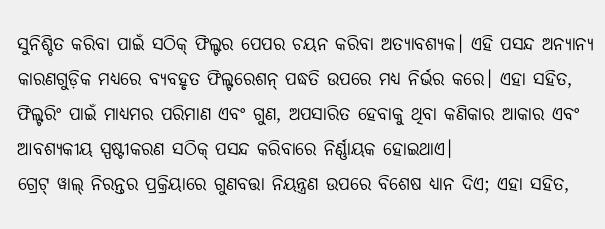ସୁନିଶ୍ଚିତ କରିବା ପାଇଁ ସଠିକ୍ ଫିଲ୍ଟର ପେପର ଚୟନ କରିବା ଅତ୍ୟାବଶ୍ୟକ। ଏହି ପସନ୍ଦ ଅନ୍ୟାନ୍ୟ କାରଣଗୁଡ଼ିକ ମଧ୍ୟରେ ବ୍ୟବହୃତ ଫିଲ୍ଟରେଶନ୍ ପଦ୍ଧତି ଉପରେ ମଧ୍ୟ ନିର୍ଭର କରେ। ଏହା ସହିତ, ଫିଲ୍ଟରିଂ ପାଇଁ ମାଧ୍ୟମର ପରିମାଣ ଏବଂ ଗୁଣ, ଅପସାରିତ ହେବାକୁ ଥିବା କଣିକାର ଆକାର ଏବଂ ଆବଶ୍ୟକୀୟ ସ୍ପଷ୍ଟୀକରଣ ସଠିକ୍ ପସନ୍ଦ କରିବାରେ ନିର୍ଣ୍ଣାୟକ ହୋଇଥାଏ।
ଗ୍ରେଟ୍ ୱାଲ୍ ନିରନ୍ତର ପ୍ରକ୍ରିୟାରେ ଗୁଣବତ୍ତା ନିୟନ୍ତ୍ରଣ ଉପରେ ବିଶେଷ ଧ୍ୟାନ ଦିଏ; ଏହା ସହିତ,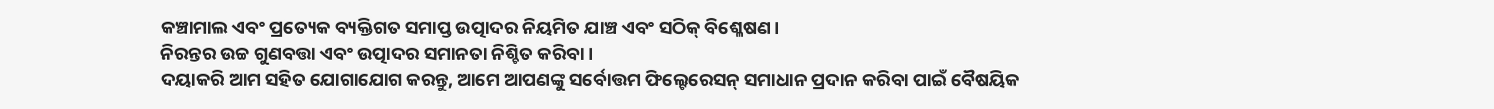କଞ୍ଚାମାଲ ଏବଂ ପ୍ରତ୍ୟେକ ବ୍ୟକ୍ତିଗତ ସମାପ୍ତ ଉତ୍ପାଦର ନିୟମିତ ଯାଞ୍ଚ ଏବଂ ସଠିକ୍ ବିଶ୍ଳେଷଣ।
ନିରନ୍ତର ଉଚ୍ଚ ଗୁଣବତ୍ତା ଏବଂ ଉତ୍ପାଦର ସମାନତା ନିଶ୍ଚିତ କରିବା।
ଦୟାକରି ଆମ ସହିତ ଯୋଗାଯୋଗ କରନ୍ତୁ, ଆମେ ଆପଣଙ୍କୁ ସର୍ବୋତ୍ତମ ଫିଲ୍ଟେରେସନ୍ ସମାଧାନ ପ୍ରଦାନ କରିବା ପାଇଁ ବୈଷୟିକ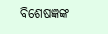ବିଶେଷଜ୍ଞଙ୍କ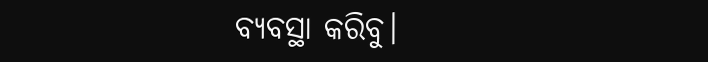ବ୍ୟବସ୍ଥା କରିବୁ।